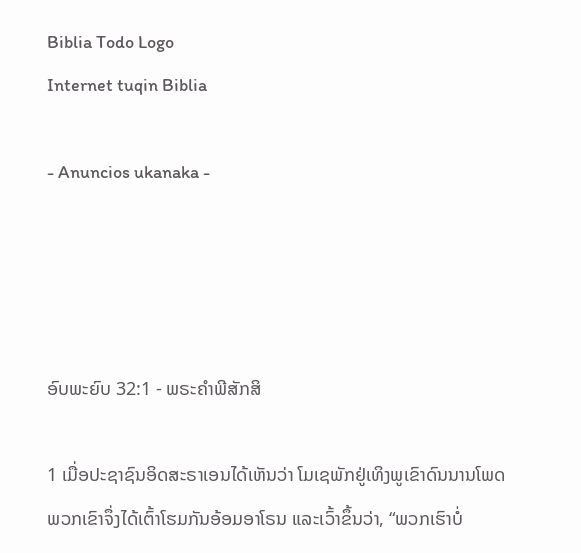Biblia Todo Logo
Internet tuqin Biblia

- Anuncios ukanaka -




ອົບພະຍົບ 32:1 - ພຣະຄຳພີສັກສິ

1 ເມື່ອປະຊາຊົນອິດສະຣາເອນໄດ້ເຫັນວ່າ ໂມເຊພັກຢູ່ເທິງພູເຂົາດົນນານໂພດ ພວກເຂົາຈຶ່ງໄດ້ເຕົ້າໂຮມກັນອ້ອມອາໂຣນ ແລະເວົ້າຂຶ້ນວ່າ, “ພວກເຮົາບໍ່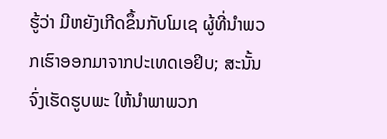ຮູ້ວ່າ ມີຫຍັງເກີດຂຶ້ນກັບໂມເຊ ຜູ້ທີ່ນຳພວກເຮົາອອກມາຈາກປະເທດເອຢິບ; ສະນັ້ນ ຈົ່ງເຮັດຮູບພະ ໃຫ້ນຳພາພວກ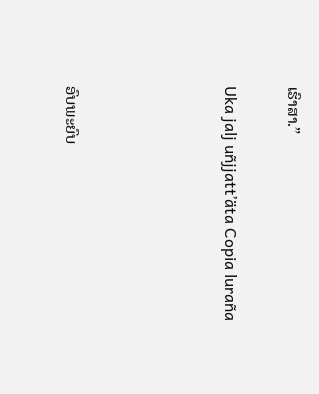ເຮົາສາ.”

Uka jalj uñjjattʼäta Copia luraña




ອົບພະຍົບ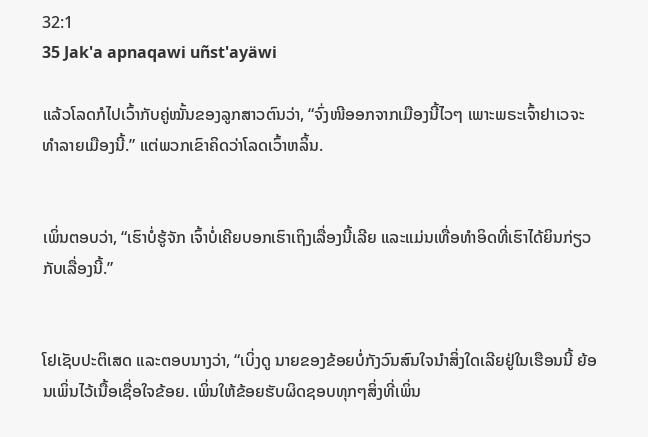32:1
35 Jak'a apnaqawi uñst'ayäwi

ແລ້ວໂລດກໍໄປເວົ້າກັບຄູ່ໝັ້ນຂອງລູກສາວຕົນວ່າ, “ຈົ່ງໜີອອກຈາກເມືອງນີ້ໄວໆ ເພາະພຣະເຈົ້າຢາເວຈະທຳລາຍເມືອງນີ້.” ແຕ່ພວກເຂົາຄິດວ່າໂລດເວົ້າຫລິ້ນ.


ເພິ່ນຕອບວ່າ, “ເຮົາບໍ່ຮູ້ຈັກ ເຈົ້າບໍ່ເຄີຍບອກເຮົາເຖິງເລື່ອງນີ້ເລີຍ ແລະແມ່ນເທື່ອທຳອິດທີ່ເຮົາໄດ້ຍິນກ່ຽວກັບເລື່ອງນີ້.”


ໂຢເຊັບປະຕິເສດ ແລະຕອບນາງວ່າ, “ເບິ່ງດູ ນາຍຂອງຂ້ອຍບໍ່ກັງວົນສົນໃຈນຳສິ່ງໃດເລີຍຢູ່ໃນເຮືອນນີ້ ຍ້ອນເພິ່ນໄວ້ເນື້ອເຊື່ອໃຈຂ້ອຍ. ເພິ່ນໃຫ້ຂ້ອຍຮັບຜິດຊອບທຸກໆສິ່ງທີ່ເພິ່ນ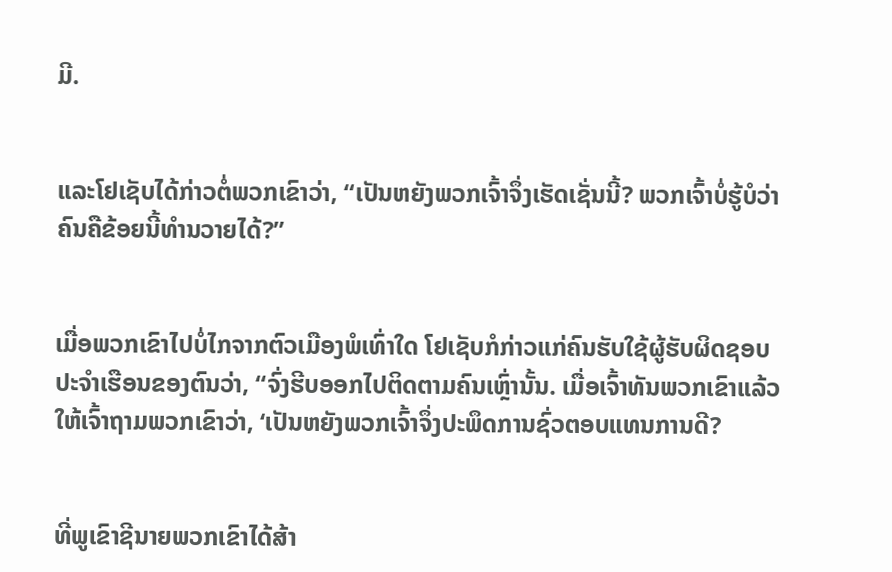ມີ.


ແລະໂຢເຊັບໄດ້ກ່າວຕໍ່ພວກເຂົາວ່າ, “ເປັນຫຍັງພວກເຈົ້າຈຶ່ງເຮັດເຊັ່ນນີ້? ພວກເຈົ້າບໍ່ຮູ້ບໍວ່າຄົນຄືຂ້ອຍນີ້ທຳນວາຍໄດ້?”


ເມື່ອພວກເຂົາໄປບໍ່ໄກຈາກຕົວເມືອງພໍເທົ່າໃດ ໂຢເຊັບກໍກ່າວແກ່ຄົນຮັບໃຊ້ຜູ້ຮັບຜິດຊອບປະຈຳເຮືອນຂອງຕົນວ່າ, “ຈົ່ງຮີບອອກໄປຕິດຕາມຄົນເຫຼົ່ານັ້ນ. ເມື່ອເຈົ້າທັນພວກເຂົາແລ້ວ ໃຫ້ເຈົ້າຖາມພວກເຂົາວ່າ, ‘ເປັນຫຍັງພວກເຈົ້າຈຶ່ງປະພຶດການຊົ່ວຕອບແທນການດີ?


ທີ່ພູເຂົາຊີນາຍພວກເຂົາໄດ້ສ້າ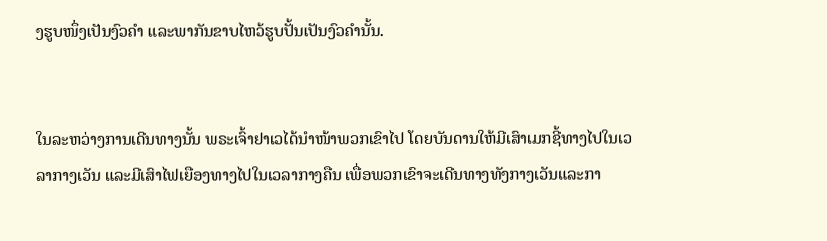ງຮູບໜຶ່ງເປັນງົວຄຳ ແລະພາກັນຂາບໄຫວ້ຮູບປັ້ນເປັນງົວຄຳນັ້ນ.


ໃນລະຫວ່າງການເດີນທາງນັ້ນ ພຣະເຈົ້າຢາເວໄດ້ນຳໜ້າພວກເຂົາໄປ ໂດຍບັນດານໃຫ້ມີເສົາເມກຊີ້ທາງໄປໃນເວລາກາງເວັນ ແລະມີເສົາໄຟເຍືອງທາງໄປໃນເວລາກາງຄືນ ເພື່ອພວກເຂົາຈະເດີນທາງທັງກາງເວັນແລະກາ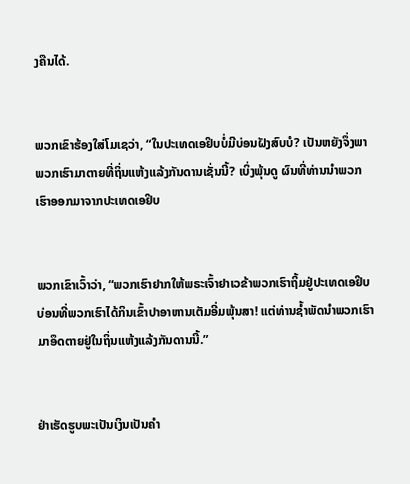ງຄືນໄດ້.


ພວກເຂົາຮ້ອງໃສ່ໂມເຊວ່າ, “ໃນປະເທດເອຢິບບໍ່ມີບ່ອນຝັງສົບບໍ? ເປັນຫຍັງຈຶ່ງພາພວກເຮົາມາຕາຍທີ່ຖິ່ນແຫ້ງແລ້ງກັນດານເຊັ່ນນີ້? ເບິ່ງພຸ້ນດູ ຜົນທີ່ທ່ານນຳພວກເຮົາອອກມາຈາກປະເທດເອຢິບ


ພວກເຂົາເວົ້າວ່າ, “ພວກເຮົາຢາກໃຫ້ພຣະເຈົ້າຢາເວຂ້າພວກເຮົາຖິ້ມຢູ່ປະເທດເອຢິບ ບ່ອນທີ່ພວກເຮົາໄດ້ກິນເຂົ້າປາອາຫານເຕັມອີ່ມພຸ້ນສາ! ແຕ່ທ່ານຊໍ້າພັດນຳພວກເຮົາມາອຶດຕາຍຢູ່ໃນຖິ່ນແຫ້ງແລ້ງກັນດານນີ້.”


ຢ່າເຮັດຮູບພະເປັນເງິນເປັນຄຳ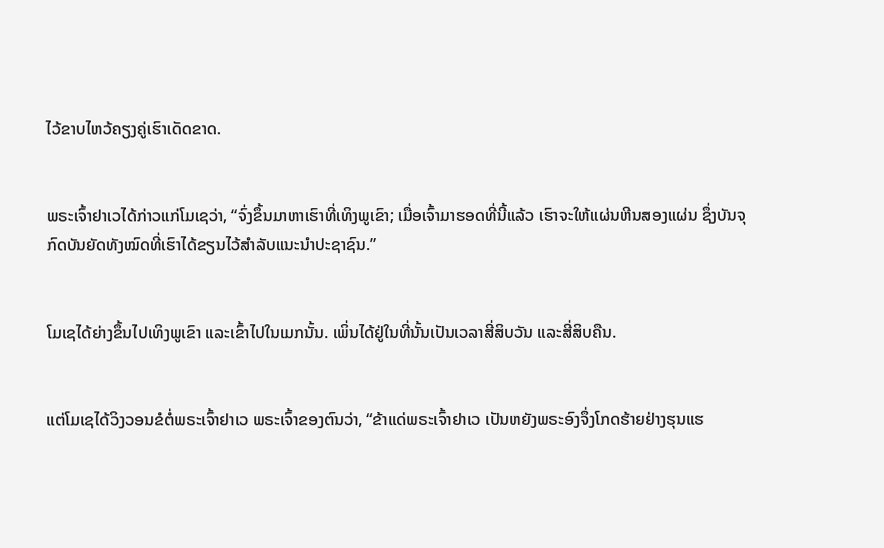ໄວ້ຂາບໄຫວ້ຄຽງຄູ່ເຮົາເດັດຂາດ.


ພຣະເຈົ້າຢາເວໄດ້ກ່າວແກ່ໂມເຊວ່າ, “ຈົ່ງຂຶ້ນມາຫາເຮົາທີ່ເທິງພູເຂົາ; ເມື່ອເຈົ້າມາຮອດທີ່ນີ້ແລ້ວ ເຮົາຈະໃຫ້ແຜ່ນຫີນສອງແຜ່ນ ຊຶ່ງບັນຈຸກົດບັນຍັດທັງໝົດທີ່ເຮົາໄດ້ຂຽນໄວ້ສຳລັບແນະນຳປະຊາຊົນ.”


ໂມເຊໄດ້ຍ່າງຂຶ້ນໄປເທິງພູເຂົາ ແລະເຂົ້າໄປໃນເມກນັ້ນ. ເພິ່ນໄດ້ຢູ່ໃນທີ່ນັ້ນເປັນເວລາສີ່ສິບວັນ ແລະສີ່ສິບຄືນ.


ແຕ່ໂມເຊໄດ້ວິງວອນຂໍຕໍ່ພຣະເຈົ້າຢາເວ ພຣະເຈົ້າຂອງຕົນວ່າ, “ຂ້າແດ່ພຣະເຈົ້າຢາເວ ເປັນຫຍັງພຣະອົງຈຶ່ງໂກດຮ້າຍຢ່າງຮຸນແຮ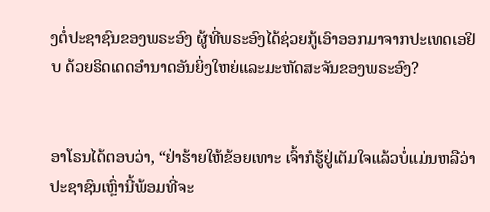ງຕໍ່ປະຊາຊົນຂອງພຣະອົງ ຜູ້ທີ່ພຣະອົງໄດ້ຊ່ວຍກູ້ເອົາອອກມາຈາກປະເທດເອຢິບ ດ້ວຍຣິດເດດອຳນາດອັນຍິ່ງໃຫຍ່ແລະມະຫັດສະຈັນຂອງພຣະອົງ?


ອາໂຣນໄດ້ຕອບວ່າ, “ຢ່າຮ້າຍໃຫ້ຂ້ອຍເທາະ ເຈົ້າກໍຮູ້ຢູ່ເຕັມໃຈແລ້ວບໍ່ແມ່ນຫລືວ່າປະຊາຊົນເຫຼົ່ານີ້ພ້ອມທີ່ຈະ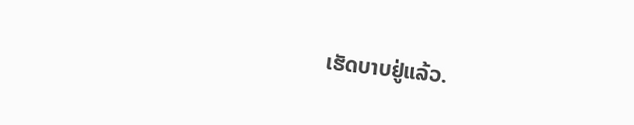ເຮັດບາບຢູ່ແລ້ວ.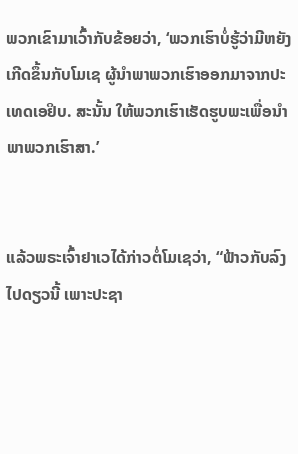ພວກເຂົາມາເວົ້າກັບຂ້ອຍວ່າ, ‘ພວກເຮົາບໍ່ຮູ້ວ່າມີຫຍັງເກີດຂຶ້ນກັບໂມເຊ ຜູ້ນຳພາພວກເຮົາອອກມາຈາກປະເທດເອຢິບ. ສະນັ້ນ ໃຫ້ພວກເຮົາເຮັດຮູບພະເພື່ອນຳພາພວກເຮົາສາ.’


ແລ້ວພຣະເຈົ້າຢາເວໄດ້ກ່າວຕໍ່ໂມເຊວ່າ, “ຟ້າວກັບລົງໄປດຽວນີ້ ເພາະປະຊາ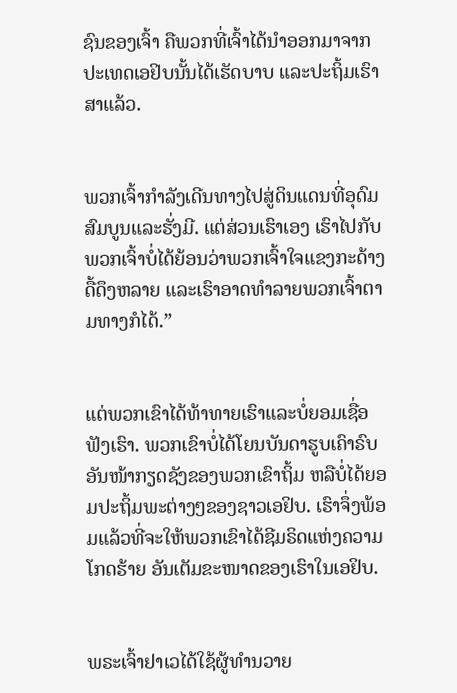ຊົນຂອງເຈົ້າ ຄືພວກທີ່ເຈົ້າໄດ້ນຳອອກມາຈາກປະເທດເອຢິບນັ້ນໄດ້ເຮັດບາບ ແລະປະຖິ້ມເຮົາສາແລ້ວ.


ພວກເຈົ້າກຳລັງເດີນທາງໄປສູ່ດິນແດນທີ່ອຸດົມສົມບູນແລະຮັ່ງມີ. ແຕ່ສ່ວນເຮົາເອງ ເຮົາໄປກັບພວກເຈົ້າບໍ່ໄດ້ຍ້ອນວ່າພວກເຈົ້າໃຈແຂງກະດ້າງດື້ດຶງຫລາຍ ແລະເຮົາອາດທຳລາຍພວກເຈົ້າຕາມທາງກໍໄດ້.”


ແຕ່ພວກເຂົາໄດ້ທ້າທາຍເຮົາແລະບໍ່ຍອມເຊື່ອຟັງເຮົາ. ພວກເຂົາບໍ່ໄດ້ໂຍນບັນດາຮູບເຄົາຣົບອັນໜ້າກຽດຊັງຂອງພວກເຂົາຖິ້ມ ຫລືບໍ່ໄດ້ຍອມປະຖິ້ມພະຕ່າງໆຂອງຊາວເອຢິບ. ເຮົາຈຶ່ງພ້ອມແລ້ວທີ່ຈະໃຫ້ພວກເຂົາໄດ້ຊີມຣິດແຫ່ງຄວາມໂກດຮ້າຍ ອັນເຕັມຂະໜາດຂອງເຮົາໃນເອຢິບ.


ພຣະເຈົ້າຢາເວໄດ້ໃຊ້ຜູ້ທຳນວາຍ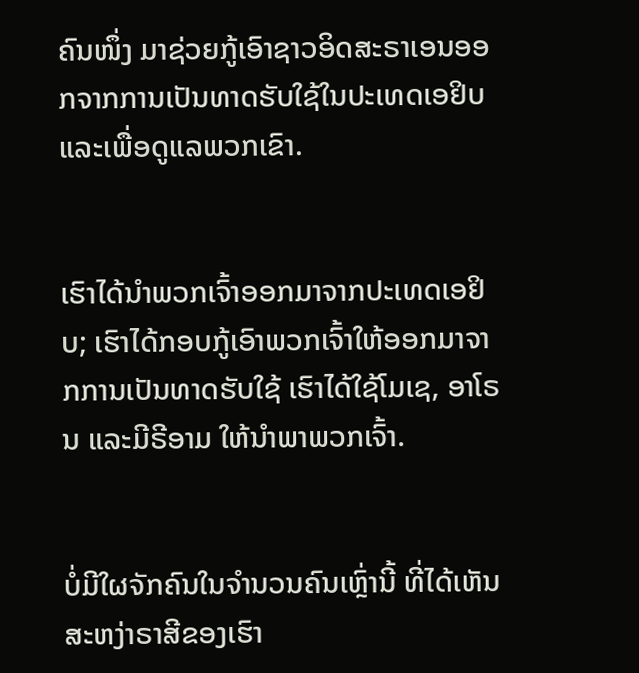ຄົນໜຶ່ງ ມາຊ່ວຍກູ້ເອົາຊາວອິດສະຣາເອນອອກຈາກການເປັນທາດຮັບໃຊ້ໃນປະເທດເອຢິບ ແລະເພື່ອດູແລພວກເຂົາ.


ເຮົາໄດ້ນຳພວກເຈົ້າອອກມາຈາກປະເທດເອຢິບ; ເຮົາໄດ້ກອບກູ້ເອົາພວກເຈົ້າໃຫ້ອອກມາຈາກການເປັນທາດຮັບໃຊ້ ເຮົາໄດ້ໃຊ້ໂມເຊ, ອາໂຣນ ແລະມີຣີອາມ ໃຫ້ນຳພາພວກເຈົ້າ.


ບໍ່ມີໃຜຈັກຄົນໃນຈຳນວນຄົນເຫຼົ່ານີ້ ທີ່ໄດ້ເຫັນສະຫງ່າຣາສີຂອງເຮົາ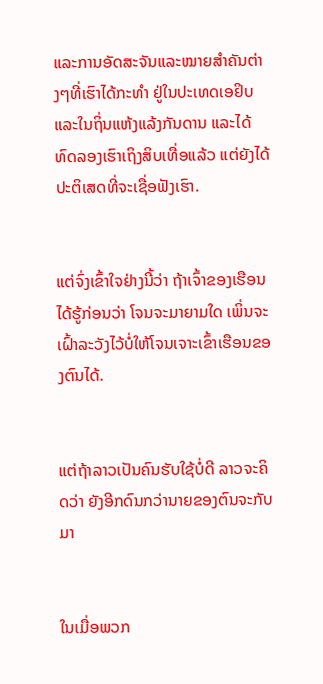ແລະການອັດສະຈັນແລະໝາຍສຳຄັນຕ່າງໆທີ່ເຮົາໄດ້ກະທຳ ຢູ່ໃນປະເທດເອຢິບແລະໃນຖິ່ນແຫ້ງແລ້ງກັນດານ ແລະໄດ້ທົດລອງເຮົາເຖິງສິບເທື່ອແລ້ວ ແຕ່ຍັງໄດ້ປະຕິເສດທີ່ຈະເຊື່ອຟັງເຮົາ.


ແຕ່ຈົ່ງເຂົ້າໃຈຢ່າງນີ້ວ່າ ຖ້າເຈົ້າຂອງເຮືອນໄດ້ຮູ້ກ່ອນວ່າ ໂຈນຈະມາຍາມໃດ ເພິ່ນຈະເຝົ້າລະວັງໄວ້ບໍ່ໃຫ້ໂຈນເຈາະເຂົ້າເຮືອນຂອງຕົນໄດ້.


ແຕ່ຖ້າລາວເປັນຄົນຮັບໃຊ້ບໍ່ດີ ລາວຈະຄິດວ່າ ຍັງອີກດົນກວ່ານາຍຂອງຕົນຈະກັບມາ


ໃນເມື່ອພວກ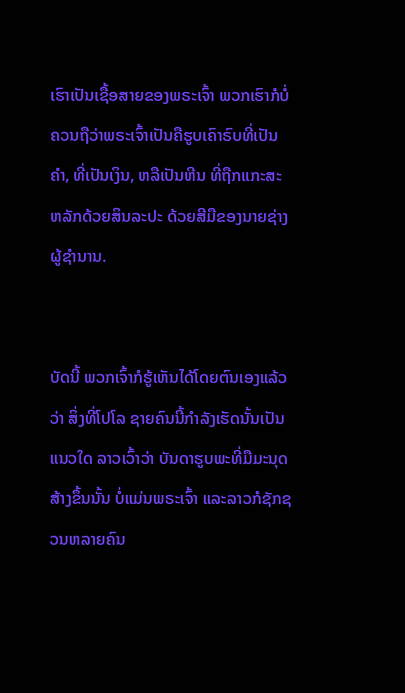ເຮົາເປັນເຊື້ອສາຍຂອງພຣະເຈົ້າ ພວກເຮົາກໍບໍ່ຄວນຖືວ່າພຣະເຈົ້າເປັນຄືຮູບເຄົາຣົບທີ່ເປັນຄຳ, ທີ່ເປັນເງິນ, ຫລືເປັນຫີນ ທີ່ຖືກແກະສະຫລັກດ້ວຍສິນລະປະ ດ້ວຍສີມືຂອງນາຍຊ່າງຜູ້ຊຳນານ.


ບັດນີ້ ພວກເຈົ້າກໍຮູ້ເຫັນໄດ້ໂດຍຕົນເອງແລ້ວວ່າ ສິ່ງທີ່ໂປໂລ ຊາຍຄົນນີ້ກຳລັງເຮັດນັ້ນເປັນແນວໃດ ລາວເວົ້າວ່າ ບັນດາຮູບພະທີ່ມືມະນຸດສ້າງຂຶ້ນນັ້ນ ບໍ່ແມ່ນພຣະເຈົ້າ ແລະລາວກໍຊັກຊວນຫລາຍຄົນ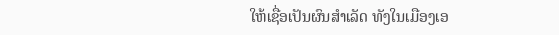ໃຫ້ເຊື່ອເປັນຜົນສຳເລັດ ທັງໃນເມືອງເອ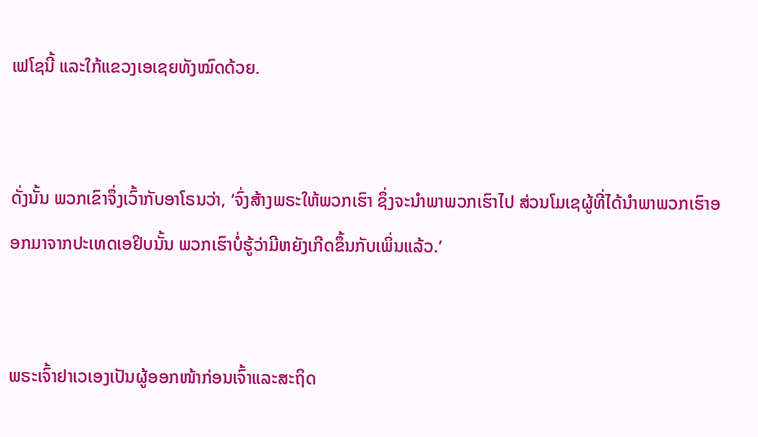ເຟໂຊນີ້ ແລະໃກ້ແຂວງເອເຊຍທັງໝົດດ້ວຍ.


ດັ່ງນັ້ນ ພວກເຂົາຈຶ່ງເວົ້າກັບອາໂຣນວ່າ, ‘ຈົ່ງສ້າງພຣະໃຫ້ພວກເຮົາ ຊຶ່ງຈະນຳພາພວກເຮົາໄປ ສ່ວນໂມເຊຜູ້ທີ່ໄດ້ນຳພາພວກເຮົາອອກມາຈາກປະເທດເອຢິບນັ້ນ ພວກເຮົາບໍ່ຮູ້ວ່າມີຫຍັງເກີດຂຶ້ນກັບເພິ່ນແລ້ວ.’


ພຣະເຈົ້າຢາເວເອງເປັນຜູ້ອອກໜ້າກ່ອນເຈົ້າແລະສະຖິດ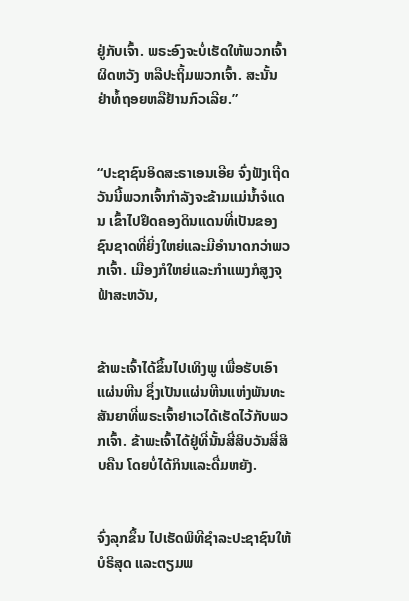ຢູ່ກັບເຈົ້າ. ພຣະອົງຈະບໍ່ເຮັດໃຫ້ພວກເຈົ້າຜິດຫວັງ ຫລືປະຖິ້ມພວກເຈົ້າ. ສະນັ້ນ ຢ່າທໍ້ຖອຍຫລືຢ້ານກົວເລີຍ.”


“ປະຊາຊົນອິດສະຣາເອນເອີຍ ຈົ່ງຟັງເຖີດ ວັນນີ້ພວກເຈົ້າກຳລັງຈະຂ້າມແມ່ນໍ້າຈໍແດນ ເຂົ້າໄປຢຶດຄອງດິນແດນທີ່ເປັນຂອງຊົນຊາດທີ່ຍິ່ງໃຫຍ່ແລະມີອຳນາດກວ່າພວກເຈົ້າ. ເມືອງກໍໃຫຍ່ແລະກຳແພງກໍສູງຈຸຟ້າສະຫວັນ,


ຂ້າພະເຈົ້າໄດ້ຂຶ້ນໄປເທິງພູ ເພື່ອຮັບເອົາແຜ່ນຫີນ ຊຶ່ງເປັນແຜ່ນຫີນແຫ່ງພັນທະສັນຍາທີ່ພຣະເຈົ້າຢາເວໄດ້ເຮັດໄວ້ກັບພວກເຈົ້າ. ຂ້າພະເຈົ້າໄດ້ຢູ່ທີ່ນັ້ນສີ່ສິບວັນສີ່ສິບຄືນ ໂດຍບໍ່ໄດ້ກິນແລະດື່ມຫຍັງ.


ຈົ່ງລຸກຂຶ້ນ ໄປເຮັດພິທີຊຳລະປະຊາຊົນໃຫ້ບໍຣິສຸດ ແລະຕຽມພ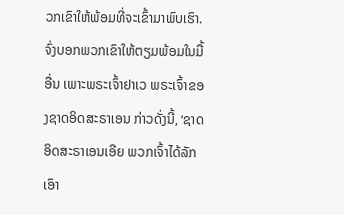ວກເຂົາໃຫ້ພ້ອມທີ່ຈະເຂົ້າມາພົບເຮົາ. ຈົ່ງບອກພວກເຂົາໃຫ້ຕຽມພ້ອມໃນມື້ອື່ນ ເພາະພຣະເຈົ້າຢາເວ ພຣະເຈົ້າຂອງຊາດອິດສະຣາເອນ ກ່າວດັ່ງນີ້, ‘ຊາດອິດສະຣາເອນເອີຍ ພວກເຈົ້າໄດ້ລັກເອົາ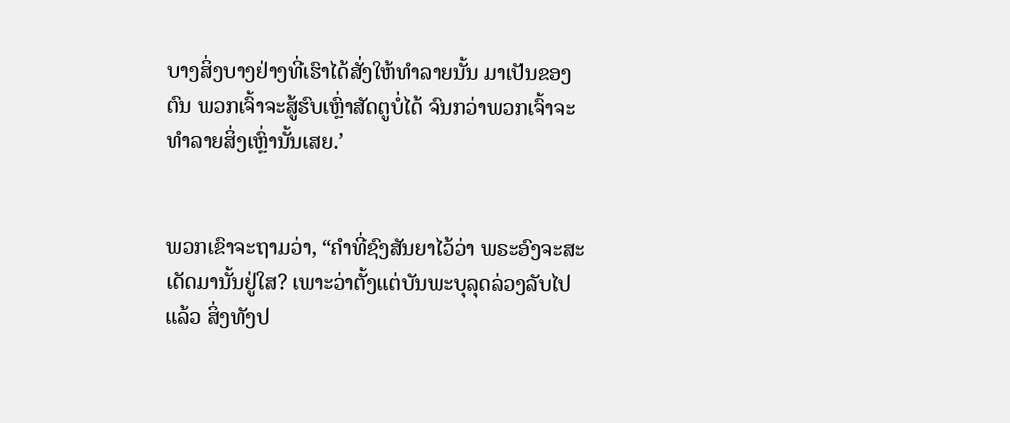ບາງສິ່ງບາງຢ່າງທີ່ເຮົາໄດ້ສັ່ງໃຫ້ທຳລາຍນັ້ນ ມາເປັນຂອງຕົນ ພວກເຈົ້າຈະສູ້ຮົບເຫຼົ່າສັດຕູບໍ່ໄດ້ ຈົນກວ່າພວກເຈົ້າຈະທຳລາຍສິ່ງເຫຼົ່ານັ້ນເສຍ.’


ພວກເຂົາຈະຖາມວ່າ, “ຄຳທີ່ຊົງສັນຍາໄວ້ວ່າ ພຣະອົງຈະສະເດັດມານັ້ນຢູ່ໃສ? ເພາະວ່າຕັ້ງແຕ່ບັນພະບຸລຸດລ່ວງລັບໄປແລ້ວ ສິ່ງທັງປ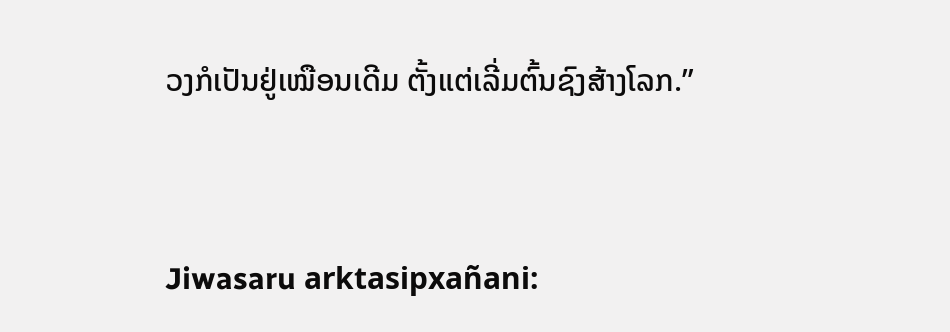ວງກໍເປັນຢູ່ເໝືອນເດີມ ຕັ້ງແຕ່ເລີ່ມຕົ້ນຊົງສ້າງໂລກ.”


Jiwasaru arktasipxañani: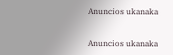Anuncios ukanaka


Anuncios ukanaka